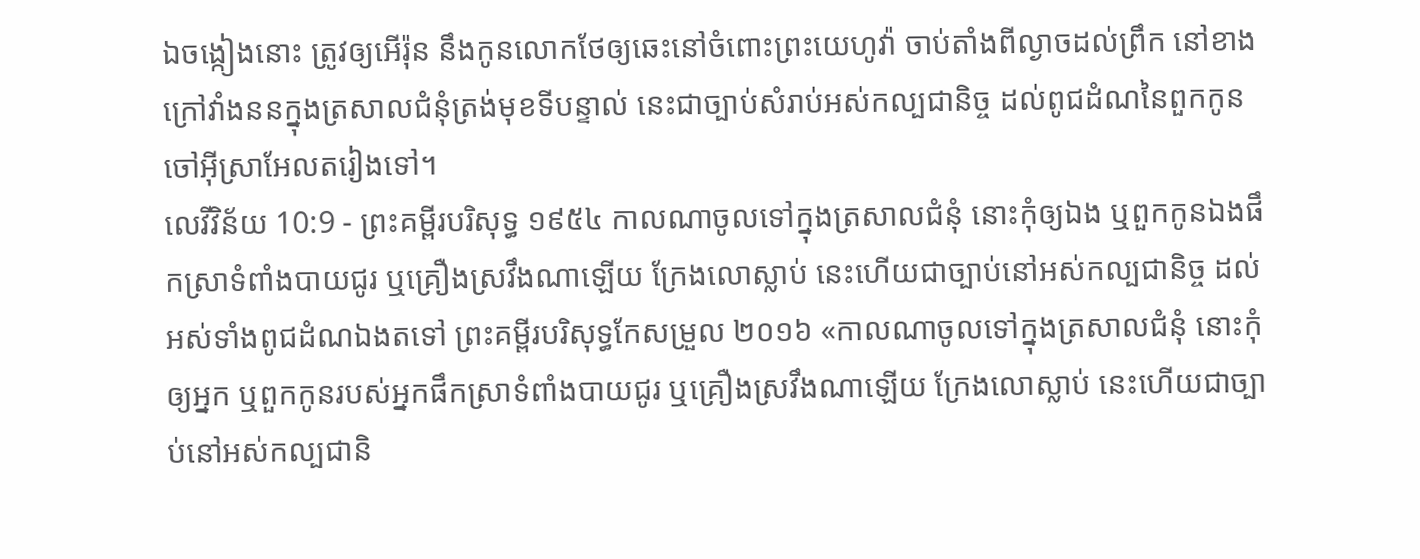ឯចង្កៀងនោះ ត្រូវឲ្យអើរ៉ុន នឹងកូនលោកថែឲ្យឆេះនៅចំពោះព្រះយេហូវ៉ា ចាប់តាំងពីល្ងាចដល់ព្រឹក នៅខាងក្រៅវាំងននក្នុងត្រសាលជំនុំត្រង់មុខទីបន្ទាល់ នេះជាច្បាប់សំរាប់អស់កល្បជានិច្ច ដល់ពូជដំណនៃពួកកូនចៅអ៊ីស្រាអែលតរៀងទៅ។
លេវីវិន័យ 10:9 - ព្រះគម្ពីរបរិសុទ្ធ ១៩៥៤ កាលណាចូលទៅក្នុងត្រសាលជំនុំ នោះកុំឲ្យឯង ឬពួកកូនឯងផឹកស្រាទំពាំងបាយជូរ ឬគ្រឿងស្រវឹងណាឡើយ ក្រែងលោស្លាប់ នេះហើយជាច្បាប់នៅអស់កល្បជានិច្ច ដល់អស់ទាំងពូជដំណឯងតទៅ ព្រះគម្ពីរបរិសុទ្ធកែសម្រួល ២០១៦ «កាលណាចូលទៅក្នុងត្រសាលជំនុំ នោះកុំឲ្យអ្នក ឬពួកកូនរបស់អ្នកផឹកស្រាទំពាំងបាយជូរ ឬគ្រឿងស្រវឹងណាឡើយ ក្រែងលោស្លាប់ នេះហើយជាច្បាប់នៅអស់កល្បជានិ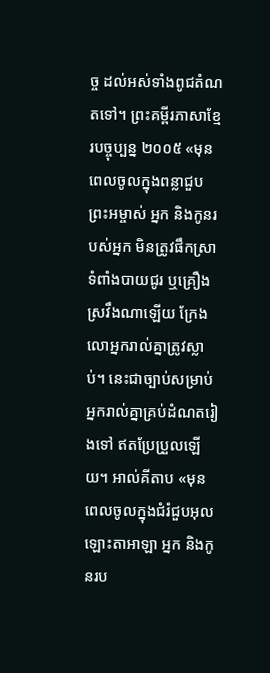ច្ច ដល់អស់ទាំងពូជតំណតទៅ។ ព្រះគម្ពីរភាសាខ្មែរបច្ចុប្បន្ន ២០០៥ «មុនពេលចូលក្នុងពន្លាជួបព្រះអម្ចាស់ អ្នក និងកូនរបស់អ្នក មិនត្រូវផឹកស្រាទំពាំងបាយជូរ ឬគ្រឿងស្រវឹងណាឡើយ ក្រែងលោអ្នករាល់គ្នាត្រូវស្លាប់។ នេះជាច្បាប់សម្រាប់អ្នករាល់គ្នាគ្រប់ដំណតរៀងទៅ ឥតប្រែប្រួលឡើយ។ អាល់គីតាប «មុនពេលចូលក្នុងជំរំជួបអុលឡោះតាអាឡា អ្នក និងកូនរប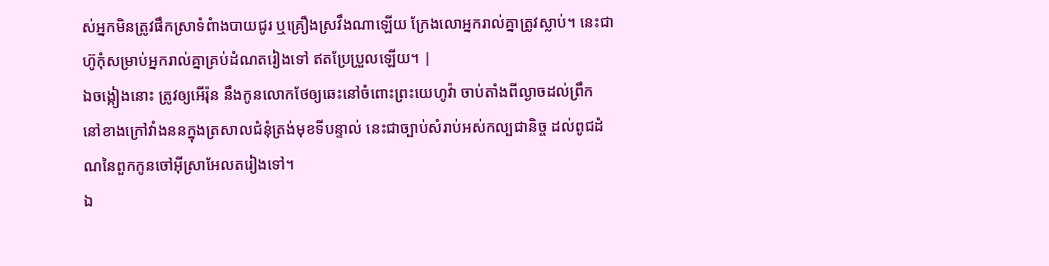ស់អ្នកមិនត្រូវផឹកស្រាទំពំាងបាយជូរ ឬគ្រឿងស្រវឹងណាឡើយ ក្រែងលោអ្នករាល់គ្នាត្រូវស្លាប់។ នេះជាហ៊ូកុំសម្រាប់អ្នករាល់គ្នាគ្រប់ដំណតរៀងទៅ ឥតប្រែប្រួលឡើយ។ |
ឯចង្កៀងនោះ ត្រូវឲ្យអើរ៉ុន នឹងកូនលោកថែឲ្យឆេះនៅចំពោះព្រះយេហូវ៉ា ចាប់តាំងពីល្ងាចដល់ព្រឹក នៅខាងក្រៅវាំងននក្នុងត្រសាលជំនុំត្រង់មុខទីបន្ទាល់ នេះជាច្បាប់សំរាប់អស់កល្បជានិច្ច ដល់ពូជដំណនៃពួកកូនចៅអ៊ីស្រាអែលតរៀងទៅ។
ឯ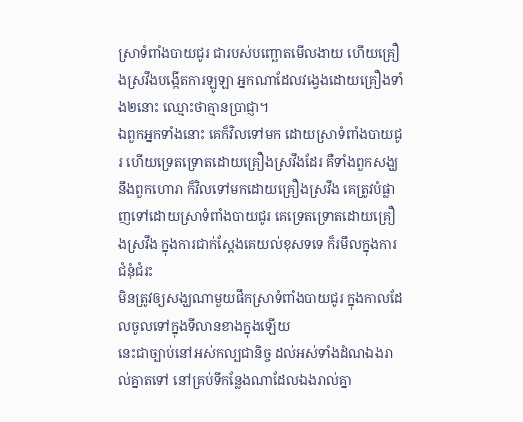ស្រាទំពាំងបាយជូរ ជារបស់បញ្ឆោតមើលងាយ ហើយគ្រឿងស្រវឹងបង្កើតការឡូឡា អ្នកណាដែលវង្វេងដោយគ្រឿងទាំង២នោះ ឈ្មោះថាគ្មានប្រាជ្ញា។
ឯពួកអ្នកទាំងនោះ គេក៏វិលទៅមក ដោយស្រាទំពាំងបាយជូរ ហើយទ្រេតទ្រោតដោយគ្រឿងស្រវឹងដែរ គឺទាំងពួកសង្ឃនឹងពួកហោរា ក៏វិលទៅមកដោយគ្រឿងស្រវឹង គេត្រូវបំផ្លាញទៅដោយស្រាទំពាំងបាយជូរ គេទ្រេតទ្រោតដោយគ្រឿងស្រវឹង ក្នុងការជាក់ស្តែងគេយល់ខុសទទេ ក៏រមឹលក្នុងការជំនុំជំរះ
មិនត្រូវឲ្យសង្ឃណាមួយផឹកស្រាទំពាំងបាយជូរ ក្នុងកាលដែលចូលទៅក្នុងទីលានខាងក្នុងឡើយ
នេះជាច្បាប់នៅអស់កល្បជានិច្ច ដល់អស់ទាំងដំណឯងរាល់គ្នាតទៅ នៅគ្រប់ទីកន្លែងណាដែលឯងរាល់គ្នា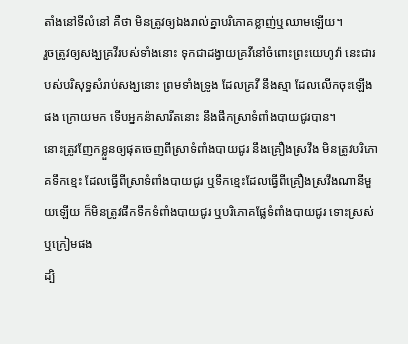តាំងនៅទីលំនៅ គឺថា មិនត្រូវឲ្យឯងរាល់គ្នាបរិភោគខ្លាញ់ឬឈាមឡើយ។
រួចត្រូវឲ្យសង្ឃគ្រវីរបស់ទាំងនោះ ទុកជាដង្វាយគ្រវីនៅចំពោះព្រះយេហូវ៉ា នេះជារបស់បរិសុទ្ធសំរាប់សង្ឃនោះ ព្រមទាំងទ្រូង ដែលគ្រវី នឹងស្មា ដែលលើកចុះឡើងផង ក្រោយមក ទើបអ្នកន៉ាសារីតនោះ នឹងផឹកស្រាទំពាំងបាយជូរបាន។
នោះត្រូវញែកខ្លួនឲ្យផុតចេញពីស្រាទំពាំងបាយជូរ នឹងគ្រឿងស្រវឹង មិនត្រូវបរិភោគទឹកខ្មេះ ដែលធ្វើពីស្រាទំពាំងបាយជូរ ឬទឹកខ្មេះដែលធ្វើពីគ្រឿងស្រវឹងណានីមួយឡើយ ក៏មិនត្រូវផឹកទឹកទំពាំងបាយជូរ ឬបរិភោគផ្លែទំពាំងបាយជូរ ទោះស្រស់ឬក្រៀមផង
ដ្បិ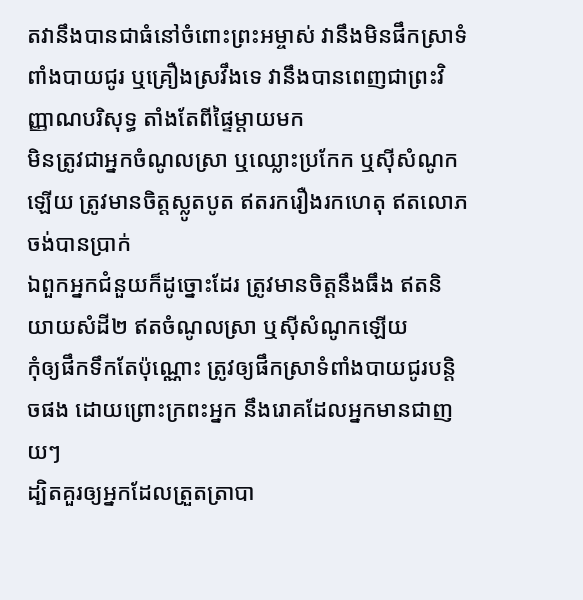តវានឹងបានជាធំនៅចំពោះព្រះអម្ចាស់ វានឹងមិនផឹកស្រាទំពាំងបាយជូរ ឬគ្រឿងស្រវឹងទេ វានឹងបានពេញជាព្រះវិញ្ញាណបរិសុទ្ធ តាំងតែពីផ្ទៃម្តាយមក
មិនត្រូវជាអ្នកចំណូលស្រា ឬឈ្លោះប្រកែក ឬស៊ីសំណូកឡើយ ត្រូវមានចិត្តស្លូតបូត ឥតរករឿងរកហេតុ ឥតលោភចង់បានប្រាក់
ឯពួកអ្នកជំនួយក៏ដូច្នោះដែរ ត្រូវមានចិត្តនឹងធឹង ឥតនិយាយសំដី២ ឥតចំណូលស្រា ឬស៊ីសំណូកឡើយ
កុំឲ្យផឹកទឹកតែប៉ុណ្ណោះ ត្រូវឲ្យផឹកស្រាទំពាំងបាយជូរបន្តិចផង ដោយព្រោះក្រពះអ្នក នឹងរោគដែលអ្នកមានជាញយៗ
ដ្បិតគួរឲ្យអ្នកដែលត្រួតត្រាបា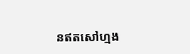នឥតសៅហ្មង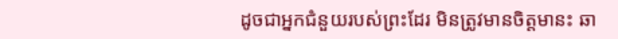ដូចជាអ្នកជំនួយរបស់ព្រះដែរ មិនត្រូវមានចិត្តមានះ ឆា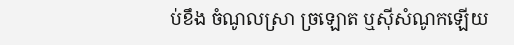ប់ខឹង ចំណូលស្រា ច្រឡោត ឬស៊ីសំណូកឡើយ